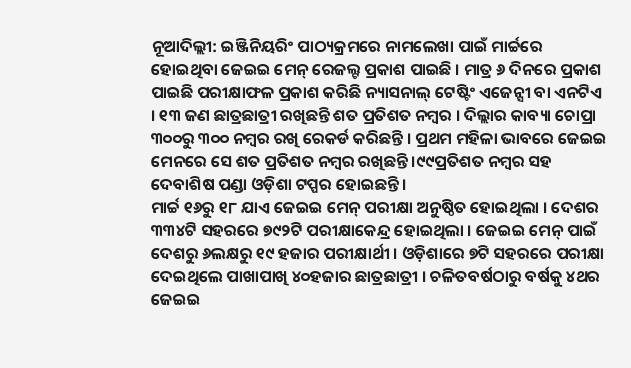ନୂଆଦିଲ୍ଲୀ: ଇଞ୍ଜିନିୟରିଂ ପାଠ୍ୟକ୍ରମରେ ନାମଲେଖା ପାଇଁ ମାର୍ଚ୍ଚରେ ହୋଇଥିବା ଜେଇଇ ମେନ୍ ରେଜଲ୍ଟ ପ୍ରକାଶ ପାଇଛି । ମାତ୍ର ୬ ଦିନରେ ପ୍ରକାଶ ପାଇଛି ପରୀକ୍ଷାଫଳ ପ୍ରକାଶ କରିଛି ନ୍ୟାସନାଲ୍ ଟେଷ୍ଟିଂ ଏଜେନ୍ସୀ ବା ଏନଟିଏ । ୧୩ ଜଣ ଛାତ୍ରଛାତ୍ରୀ ରଖିଛନ୍ତି ଶତ ପ୍ରତିଶତ ନମ୍ୱର । ଦିଲ୍ଲାର କାବ୍ୟା ଚୋପ୍ରା ୩୦୦ରୁ ୩୦୦ ନମ୍ବର ରଖି ରେକର୍ଡ କରିଛନ୍ତି । ପ୍ରଥମ ମହିଳା ଭାବରେ ଜେଇଇ ମେନରେ ସେ ଶତ ପ୍ରତିଶତ ନମ୍ୱର ରଖିଛନ୍ତି ।୯୯ପ୍ରତିଶତ ନମ୍ୱର ସହ ଦେବାଶିଷ ପଣ୍ଡା ଓଡ଼ିଶା ଟପ୍ପର ହୋଇଛନ୍ତି ।
ମାର୍ଚ୍ଚ ୧୬ରୁ ୧୮ ଯାଏ ଜେଇଇ ମେନ୍ ପରୀକ୍ଷା ଅନୁଷ୍ଠିତ ହୋଇଥିଲା । ଦେଶର ୩୩୪ଟି ସହରରେ ୭୯୨ଟି ପରୀକ୍ଷାକେନ୍ଦ୍ର ହୋଇଥିଲା । ଜେଇଇ ମେନ୍ ପାଇଁ ଦେଶରୁ ୬ଲକ୍ଷରୁ ୧୯ ହଜାର ପରୀକ୍ଷାର୍ଥୀ । ଓଡ଼ିଶାରେ ୭ଟି ସହରରେ ପରୀକ୍ଷା ଦେଇଥିଲେ ପାଖାପାଖି ୪୦ହଜାର ଛାତ୍ରଛାତ୍ରୀ । ଚଳିତବର୍ଷଠାରୁ ବର୍ଷକୁ ୪ଥର ଜେଇଇ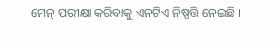ମେନ୍ ପରୀକ୍ଷା କରିବାକୁ ଏନଟିଏ ନିଷ୍ପତ୍ତି ନେଇଛି ।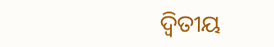ଦ୍ୱିତୀୟ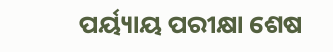ପର୍ୟ୍ୟାୟ ପରୀକ୍ଷା ଶେଷ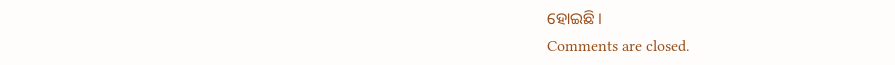ହୋଇଛି ।
Comments are closed.